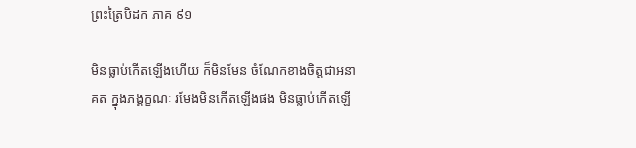ព្រះត្រៃបិដក ភាគ ៩១

មិនធ្លាប់កើតឡើងហើយ ក៏មិនមែន ចំណែកខាងចិត្តជាអនាគត ក្នុងភង្គក្ខណៈ រមែងមិនកើតឡើងផង មិនធ្លាប់កើតឡើ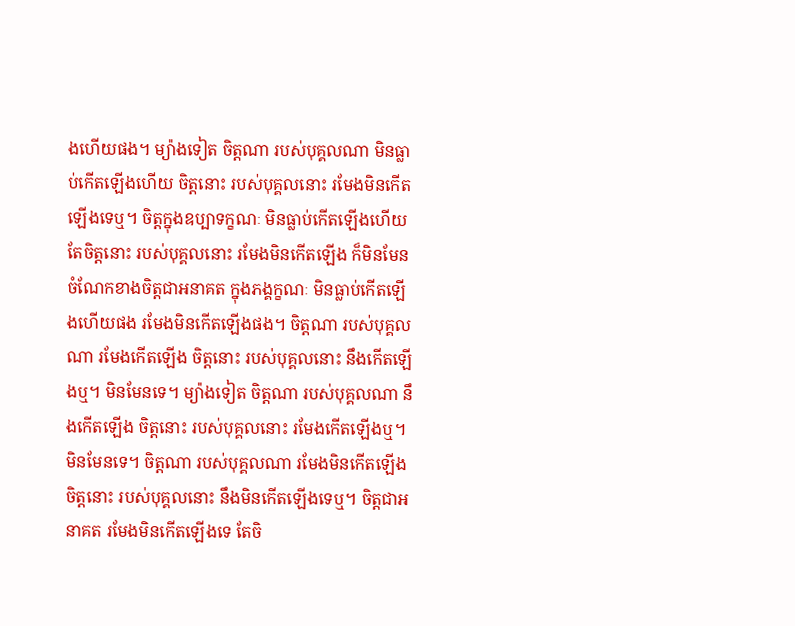ងហើយផង។ ម្យ៉ាងទៀត ចិត្តណា របស់បុគ្គលណា មិនធ្លាប់កើតឡើងហើយ ចិត្តនោះ របស់បុគ្គលនោះ រមែងមិនកើតឡើងទេឬ។ ចិត្តក្នុងឧប្បាទក្ខណៈ មិនធ្លាប់កើតឡើងហើយ តែចិត្តនោះ របស់បុគ្គលនោះ រមែងមិនកើតឡើង ក៏មិនមែន ចំណែកខាងចិត្តជាអនាគត ក្នុងភង្គក្ខណៈ មិនធ្លាប់កើតឡើងហើយផង រមែងមិនកើតឡើងផង។ ចិត្តណា របស់បុគ្គលណា រមែងកើតឡើង ចិត្តនោះ របស់បុគ្គលនោះ នឹងកើតឡើងឬ។ មិនមែនទេ។ ម្យ៉ាងទៀត ចិត្តណា របស់បុគ្គលណា នឹងកើតឡើង ចិត្តនោះ របស់បុគ្គលនោះ រមែងកើតឡើងឬ។ មិនមែនទេ។ ចិត្តណា របស់បុគ្គលណា រមែងមិនកើតឡើង ចិត្តនោះ របស់បុគ្គលនោះ នឹងមិនកើតឡើងទេឬ។ ចិត្តជាអនាគត រមែងមិនកើតឡើងទេ តែចិ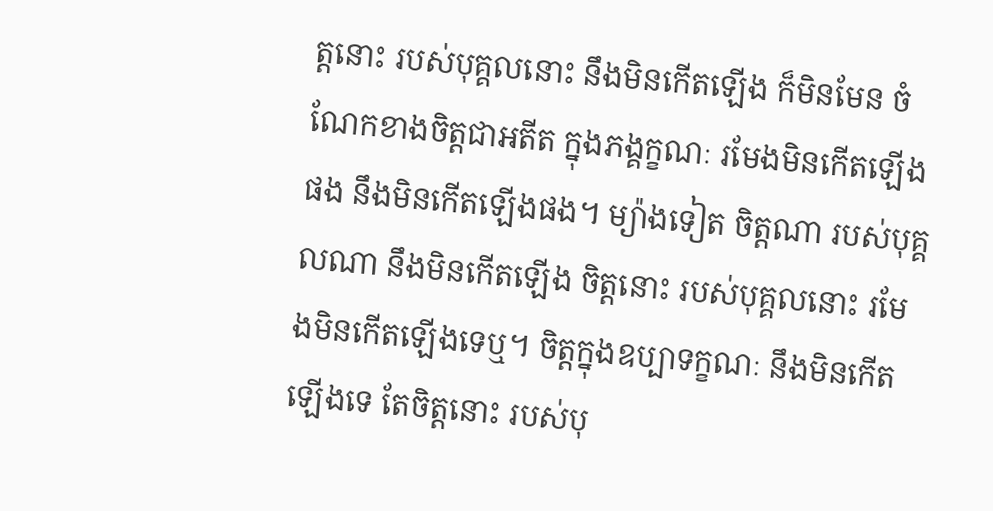ត្តនោះ របស់បុគ្គលនោះ នឹងមិនកើតឡើង ក៏មិនមែន ចំណែកខាងចិត្តជាអតីត ក្នុងភង្គក្ខណៈ រមែងមិនកើតឡើងផង នឹងមិនកើតឡើងផង។ ម្យ៉ាងទៀត ចិត្តណា របស់បុគ្គលណា នឹងមិនកើតឡើង ចិត្តនោះ របស់បុគ្គលនោះ រមែងមិនកើតឡើងទេឬ។ ចិត្តក្នុងឧប្បាទក្ខណៈ នឹងមិនកើតឡើងទេ តែចិត្តនោះ របស់បុ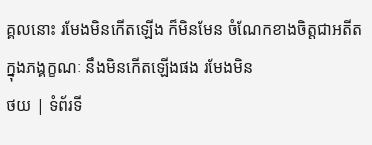គ្គលនោះ រមែងមិនកើតឡើង ក៏មិនមែន ចំណែកខាងចិត្តជាអតីត ក្នុងភង្គក្ខណៈ នឹងមិនកើតឡើងផង រមែងមិន
ថយ | ទំព័រទី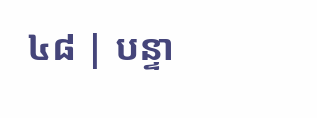៤៨ | បន្ទា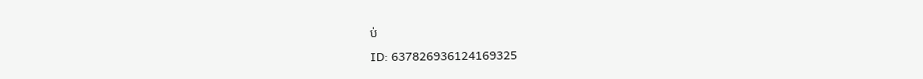ប់
ID: 637826936124169325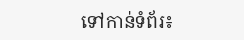ទៅកាន់ទំព័រ៖